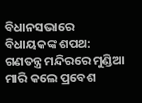ବିଧାନସଭାରେ ବିଧାୟକଙ୍କ ଶପଥ: ଗଣତନ୍ତ୍ର ମନ୍ଦିରରେ ମୁଣ୍ଡିଆ ମାରି କଲେ ପ୍ରବେଶ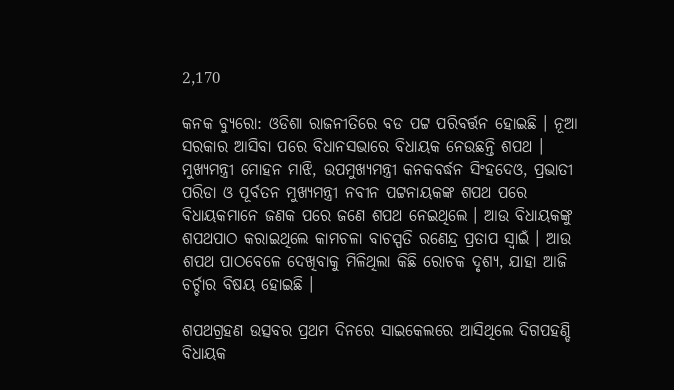2,170

କନକ ବ୍ୟୁରୋ: ଓଡିଶା ରାଜନୀତିରେ ବଡ ପଟ୍ଟ ପରିବର୍ତ୍ତନ ହୋଇଛି । ନୂଆ ସରକାର ଆସିବା ପରେ ବିଧାନସଭାରେ ବିଧାୟକ ନେଉଛନ୍ତି ଶପଥ । ମୁଖ୍ୟମନ୍ତ୍ରୀ ମୋହନ ମାଝି, ଉପମୁଖ୍ୟମନ୍ତ୍ରୀ କନକବର୍ଦ୍ଧନ ସିଂହଦେଓ, ପ୍ରଭାତୀ ପରିଡା ଓ ପୂର୍ବତନ ମୁଖ୍ୟମନ୍ତ୍ରୀ ନବୀନ ପଟ୍ଟନାୟକଙ୍କ ଶପଥ ପରେ ବିଧାୟକମାନେ ଜଣକ ପରେ ଜଣେ ଶପଥ ନେଇଥିଲେ । ଆଉ ବିଧାୟକଙ୍କୁ ଶପଥପାଠ କରାଇଥିଲେ କାମଚଳା ବାଚସ୍ପତି ରଣେନ୍ଦ୍ର ପ୍ରତାପ ସ୍ୱାଇଁ । ଆଉ ଶପଥ ପାଠବେଳେ ଦେଖିବାକୁ ମିଳିଥିଲା କିଛି ରୋଚକ ଦୃଶ୍ୟ, ଯାହା ଆଜି ଚର୍ଚ୍ଚାର ବିଷୟ ହୋଇଛି ।

ଶପଥଗ୍ରହଣ ଉତ୍ସବର ପ୍ରଥମ ଦିନରେ ସାଇକେଲରେ ଆସିଥିଲେ ଦିଗପହଣ୍ଡି ବିଧାୟକ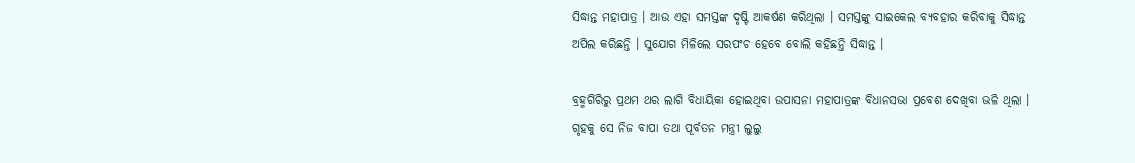ସିଦ୍ଧାନ୍ତ ମହାପାତ୍ର । ଆଉ ଏହା ସମସ୍ତଙ୍କ ଦୃଷ୍ଟି ଆକର୍ଷଣ କରିଥିଲା । ସମସ୍ତଙ୍କୁ ସାଇକେଲ ବ୍ୟବହାର କରିବାକୁ ସିଦ୍ଧାନ୍ତ ଅପିଲ କରିଛନ୍ତି । ସୁଯୋଗ ମିଳିଲେ ସରପଂଚ ହେବେ ବୋଲି କହିଛନ୍ତି ସିଦ୍ଧାନ୍ତ ।

ବ୍ରହ୍ମଗିରିରୁ ପ୍ରଥମ ଥର ଲାଗି ବିଧାୟିକା ହୋଇଥିବା ଉପାସନା ମହାପାତ୍ରଙ୍କ ବିଧାନସଭା ପ୍ରବେଶ ଦେଖିବା ଭଳି ଥିଲା । ଗୃହକୁ ସେ ନିଜ ବାପା ତଥା ପୂର୍ବତନ ମନ୍ତ୍ରୀ ଲୁଲୁ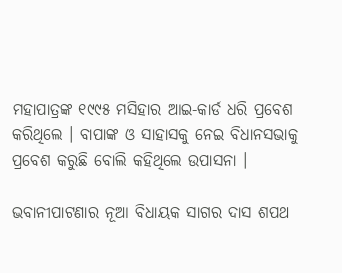ମହାପାତ୍ରଙ୍କ ୧୯୯୫ ମସିହାର ଆଇ-କାର୍ଡ ଧରି ପ୍ରବେଶ କରିଥିଲେ । ବାପାଙ୍କ ଓ ସାହାସକୁ ନେଇ ବିଧାନସଭାକୁ ପ୍ରବେଶ କରୁଛି ବୋଲି କହିଥିଲେ ଉପାସନା ।

ଭବାନୀପାଟଣାର ନୂଆ ବିଧାୟକ ସାଗର ଦାସ ଶପଥ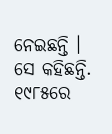ନେଇଛନ୍ତି । ସେ କହିଛନ୍ତି. ୧୯୮୫ରେ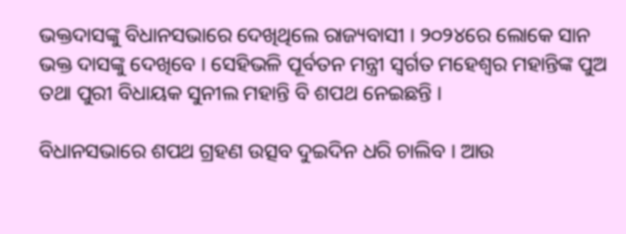ଭକ୍ତଦାସଙ୍କୁ ବିଧାନସଭାରେ ଦେଖିଥିଲେ ରାଜ୍ୟବାସୀ । ୨୦୨୪ରେ ଲୋକେ ସାନ ଭକ୍ତ ଦାସଙ୍କୁ ଦେଖିବେ । ସେହିଭଳି ପୂର୍ବତନ ମନ୍ତ୍ରୀ ସ୍ୱର୍ଗତ ମହେଶ୍ୱର ମହାନ୍ତିଙ୍କ ପୁଅ ତଥା ପୁରୀ ବିଧାୟକ ସୁନୀଲ ମହାନ୍ତି ବି ଶପଥ ନେଇଛନ୍ତି ।

ବିଧାନସଭାରେ ଶପଥ ଗ୍ରହଣ ଉତ୍ସବ ଦୁଇଦିନ ଧରି ଚାଲିବ । ଆଉ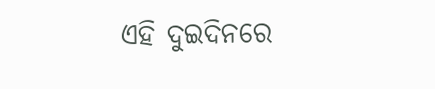ଏହି ଦୁଇଦିନରେ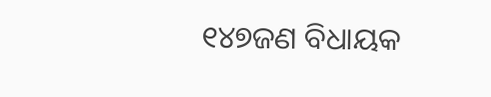୧୪୭ଜଣ ବିଧାୟକ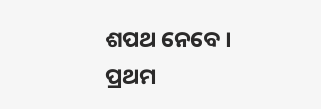ଶପଥ ନେବେ । ପ୍ରଥମ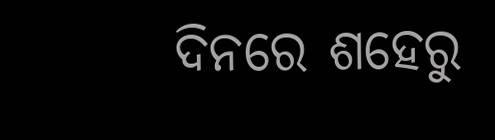ଦିନରେ ଶହେରୁ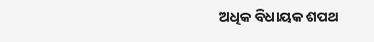ଅଧିକ ବିଧାୟକ ଶପଥ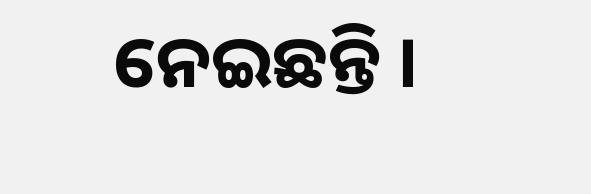ନେଇଛନ୍ତି ।